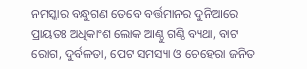ନମସ୍କାର ବନ୍ଧୁଗଣ ତେବେ ବର୍ତ୍ତମାନର ଦୁନିଆରେ ପ୍ରାୟତଃ ଅଧିକାଂଶ ଲୋକ ଆଣ୍ଠୁ ଗଣ୍ଠି ବ୍ୟଥା, ବାଟ ରୋଗ, ଦୁର୍ବଳତା, ପେଟ ସମସ୍ୟା ଓ ଚେହେରା ଜନିତ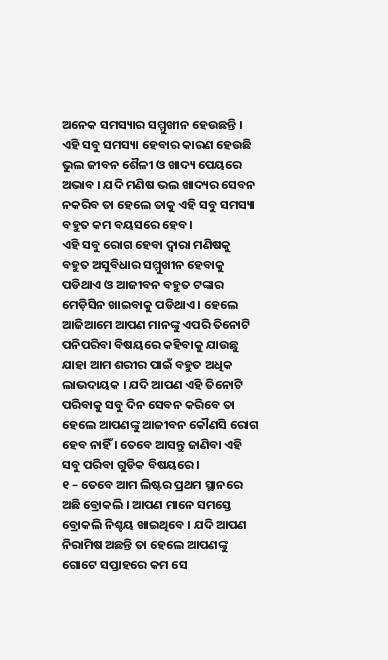ଅନେକ ସମସ୍ୟାର ସମ୍ମୁଖୀନ ହେଉଛନ୍ତି । ଏହି ସବୁ ସମସ୍ୟା ହେବାର କାରଣ ହେଉଛି ଭୁଲ ଜୀବନ ଶୈଳୀ ଓ ଖାଦ୍ୟ ପେୟରେ ଅଭାବ । ଯଦି ମଣିଷ ଭଲ ଖାଦ୍ୟର ସେବନ ନକରିବ ତା ହେଲେ ତାକୁ ଏହି ସବୁ ସମସ୍ୟା ବହୁତ କମ ବୟସରେ ହେବ।
ଏହି ସବୁ ରୋଗ ହେବା ଦ୍ଵାରା ମଣିଷକୁ ବହୁତ ଅସୁବିଧାର ସମ୍ମୁଖୀନ ହେବାକୁ ପଡିଥାଏ ଓ ଆଜୀବନ ବହୁତ ଟଙ୍କାର ମେଡ଼ିସିନ ଖାଇବାକୁ ପଡିଥାଏ । ହେଲେ ଆଜିଆମେ ଆପଣ ମାନଙ୍କୁ ଏପରି ତିନୋଟି ପନିପରିବା ବିଷୟରେ କହିବାକୁ ଯାଉଛୁ ଯାହା ଆମ ଶରୀର ପାଇଁ ବହୁତ ଅଧିକ ଲାଭଦାୟକ । ଯଦି ଆପଣ ଏହି ତିନୋଟି ପରିବାକୁ ସବୁ ଦିନ ସେବନ କରିବେ ତା ହେଲେ ଆପଣଙ୍କୁ ଆଜୀବନ କୌଣସି ରୋଗ ହେବ ନାହିଁ । ତେବେ ଆସନ୍ତୁ ଜାଣିବା ଏହି ସବୁ ପରିବା ଗୁଡିକ ବିଷୟରେ।
୧ – ତେବେ ଆମ ଲିଷ୍ଟର ପ୍ରଥମ ସ୍ଥାନରେ ଅଛି ବ୍ରୋକଲି । ଆପଣ ମାନେ ସମସ୍ତେ ବ୍ରୋକଲି ନିଶ୍ଚୟ ଖାଇଥିବେ । ଯଦି ଆପଣ ନିରାମିଷ ଅଛନ୍ତି ତା ହେଲେ ଆପଣଙ୍କୁ ଗୋଟେ ସପ୍ତାହରେ କମ ସେ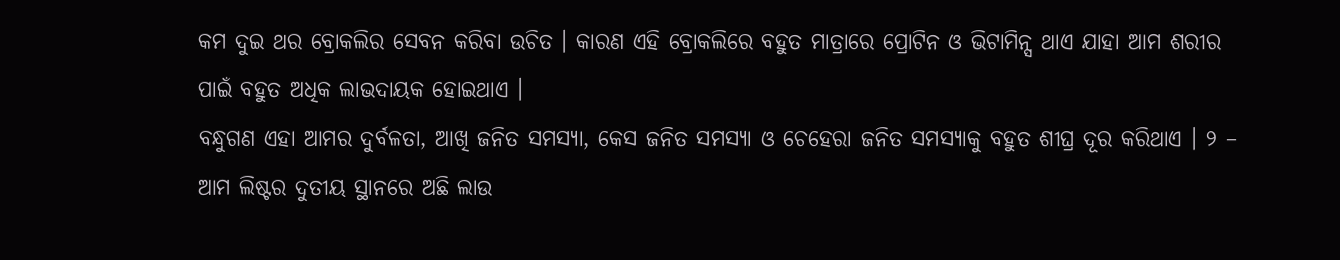କମ ଦୁଇ ଥର ବ୍ରୋକଲିର ସେବନ କରିବା ଉଚିତ । କାରଣ ଏହି ବ୍ରୋକଲିରେ ବହୁତ ମାତ୍ରାରେ ପ୍ରୋଟିନ ଓ ଭିଟାମିନ୍ସ ଥାଏ ଯାହା ଆମ ଶରୀର ପାଇଁ ବହୁତ ଅଧିକ ଲାଭଦାୟକ ହୋଇଥାଏ ।
ବନ୍ଧୁଗଣ ଏହା ଆମର ଦୁର୍ବଳତା, ଆଖି ଜନିତ ସମସ୍ୟା, କେସ ଜନିତ ସମସ୍ୟା ଓ ଚେହେରା ଜନିତ ସମସ୍ୟାକୁ ବହୁତ ଶୀଘ୍ର ଦୂର କରିଥାଏ । ୨ – ଆମ ଲିଷ୍ଟର ଦୁତୀୟ ସ୍ଥାନରେ ଅଛି ଲାଉ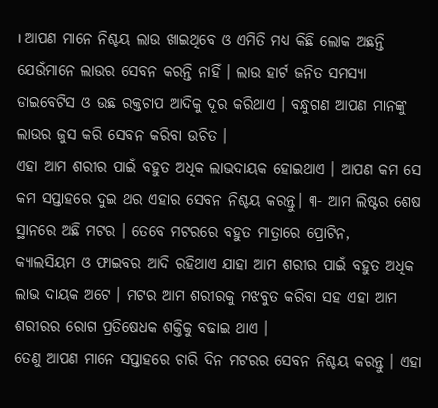। ଆପଣ ମାନେ ନିଶ୍ଚୟ ଲାଉ ଖାଇଥିବେ ଓ ଏମିତି ମଧ୍ୟ କିଛି ଲୋକ ଅଛନ୍ତି ଯେଉଁମାନେ ଲାଉର ସେବନ କରନ୍ତି ନାହିଁ । ଲାଉ ହାର୍ଟ ଜନିତ ସମସ୍ୟା ଡାଇବେଟିସ ଓ ଉଛ ରକ୍ତଚାପ ଆଦିକୁ ଦୂର କରିଥାଏ । ବନ୍ଧୁଗଣ ଆପଣ ମାନଙ୍କୁ ଲାଉର ଜୁସ କରି ସେବନ କରିବା ଉଚିତ ।
ଏହା ଆମ ଶରୀର ପାଇଁ ବହୁତ ଅଧିକ ଲାଭଦାୟକ ହୋଇଥାଏ । ଆପଣ କମ ସେ କମ ସପ୍ତାହରେ ଦୁଇ ଥର ଏହାର ସେବନ ନିଶ୍ଚୟ କରନ୍ତୁ। ୩- ଆମ ଲିଷ୍ଟର ଶେଷ ସ୍ଥାନରେ ଅଛି ମଟର । ତେବେ ମଟରରେ ବହୁତ ମାତ୍ରାରେ ପ୍ରୋଟିନ,
କ୍ୟାଲସିୟମ ଓ ଫାଇବର ଆଦି ରହିଥାଏ ଯାହା ଆମ ଶରୀର ପାଇଁ ବହୁତ ଅଧିକ ଲାଭ ଦାୟକ ଅଟେ । ମଟର ଆମ ଶରୀରକୁ ମଝବୁତ କରିବା ସହ ଏହା ଆମ ଶରୀରର ରୋଗ ପ୍ରତିଷେଧକ ଶକ୍ତିକୁ ବଢାଇ ଥାଏ ।
ତେଣୁ ଆପଣ ମାନେ ସପ୍ତାହରେ ଚାରି ଦିନ ମଟରର ସେବନ ନିଶ୍ଚୟ କରନ୍ତୁ । ଏହା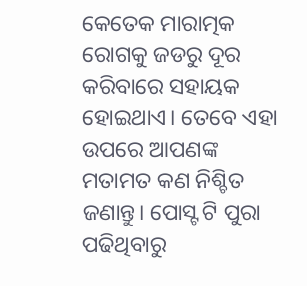କେତେକ ମାରାତ୍ମକ ରୋଗକୁ ଜଡରୁ ଦୂର କରିବାରେ ସହାୟକ ହୋଇଥାଏ। ତେବେ ଏହା ଉପରେ ଆପଣଙ୍କ ମତାମତ କଣ ନିଶ୍ଚିତ ଜଣାନ୍ତୁ। ପୋସ୍ଟ ଟି ପୁରା ପଢିଥିବାରୁ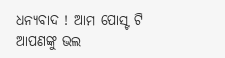ଧନ୍ୟବାଦ ! ଆମ ପୋସ୍ଟ ଟି ଆପଣଙ୍କୁ ଭଲ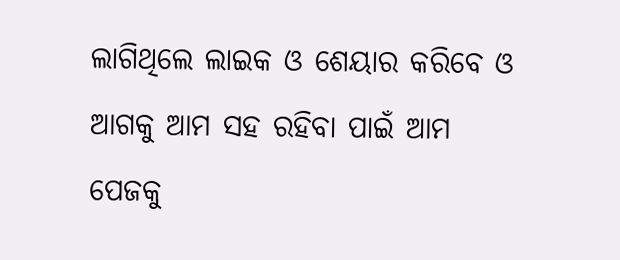ଲାଗିଥିଲେ ଲାଇକ ଓ ଶେୟାର କରିବେ ଓ ଆଗକୁ ଆମ ସହ ରହିବା ପାଇଁ ଆମ ପେଜକୁ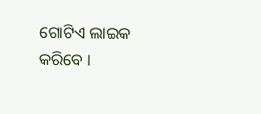ଗୋଟିଏ ଲାଇକ କରିବେ ।